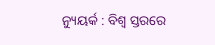ନ୍ୟୁୟର୍କ : ବିଶ୍ୱ ସ୍ତରରେ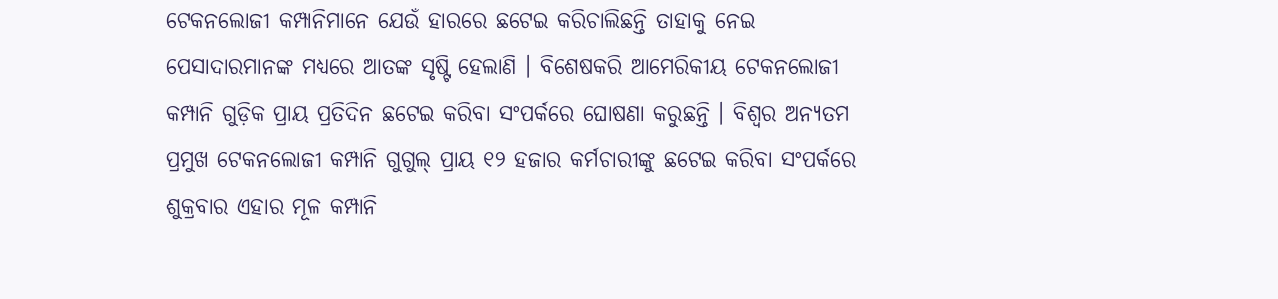ଟେକନଲୋଜୀ କମ୍ପାନିମାନେ ଯେଉଁ ହାରରେ ଛଟେଇ କରିଚାଲିଛନ୍ତି ତାହାକୁ ନେଇ ପେସାଦାରମାନଙ୍କ ମଧ୍ୟରେ ଆତଙ୍କ ସୃଷ୍ଟି ହେଲାଣି । ବିଶେଷକରି ଆମେରିକୀୟ ଟେକନଲୋଜୀ କମ୍ପାନି ଗୁଡ଼ିକ ପ୍ରାୟ ପ୍ରତିଦିନ ଛଟେଇ କରିବା ସଂପର୍କରେ ଘୋଷଣା କରୁଛନ୍ତି । ବିଶ୍ୱର ଅନ୍ୟତମ ପ୍ରମୁଖ ଟେକନଲୋଜୀ କମ୍ପାନି ଗୁଗୁଲ୍ ପ୍ରାୟ ୧୨ ହଜାର କର୍ମଚାରୀଙ୍କୁ ଛଟେଇ କରିବା ସଂପର୍କରେ ଶୁକ୍ରବାର ଏହାର ମୂଳ କମ୍ପାନି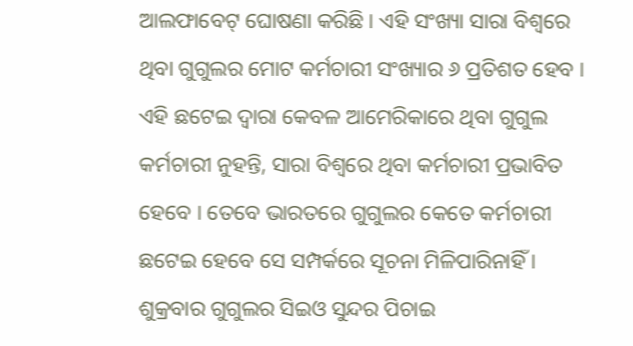ଆଲଫାବେଟ୍ ଘୋଷଣା କରିଛି । ଏହି ସଂଖ୍ୟା ସାରା ବିଶ୍ୱରେ ଥିବା ଗୁଗୁଲର ମୋଟ କର୍ମଚାରୀ ସଂଖ୍ୟାର ୬ ପ୍ରତିଶତ ହେବ ।
ଏହି ଛଟେଇ ଦ୍ୱାରା କେବଳ ଆମେରିକାରେ ଥିବା ଗୁଗୁଲ କର୍ମଚାରୀ ନୁହନ୍ତି, ସାରା ବିଶ୍ୱରେ ଥିବା କର୍ମଚାରୀ ପ୍ରଭାବିତ ହେବେ । ତେବେ ଭାରତରେ ଗୁଗୁଲର କେତେ କର୍ମଚାରୀ ଛଟେଇ ହେବେ ସେ ସମ୍ପର୍କରେ ସୂଚନା ମିଳିପାରିନାହିଁ । ଶୁକ୍ରବାର ଗୁଗୁଲର ସିଇଓ ସୁନ୍ଦର ପିଚାଇ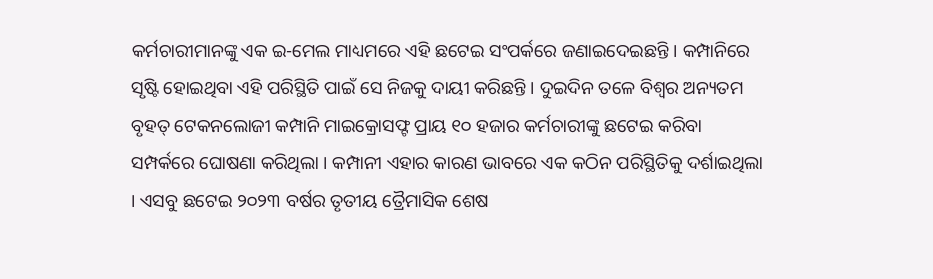କର୍ମଚାରୀମାନଙ୍କୁ ଏକ ଇ-ମେଲ ମାଧ୍ୟମରେ ଏହି ଛଟେଇ ସଂପର୍କରେ ଜଣାଇଦେଇଛନ୍ତି । କମ୍ପାନିରେ ସୃଷ୍ଟି ହୋଇଥିବା ଏହି ପରିସ୍ଥିତି ପାଇଁ ସେ ନିଜକୁ ଦାୟୀ କରିଛନ୍ତି । ଦୁଇଦିନ ତଳେ ବିଶ୍ୱର ଅନ୍ୟତମ ବୃହତ୍ ଟେକନଲୋଜୀ କମ୍ପାନି ମାଇକ୍ରୋସଫ୍ଟ ପ୍ରାୟ ୧୦ ହଜାର କର୍ମଚାରୀଙ୍କୁ ଛଟେଇ କରିବା ସମ୍ପର୍କରେ ଘୋଷଣା କରିଥିଲା । କମ୍ପାନୀ ଏହାର କାରଣ ଭାବରେ ଏକ କଠିନ ପରିସ୍ଥିତିକୁ ଦର୍ଶାଇଥିଲା । ଏସବୁ ଛଟେଇ ୨୦୨୩ ବର୍ଷର ତୃତୀୟ ତ୍ରୈମାସିକ ଶେଷ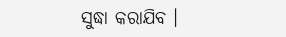ସୁଦ୍ଧା କରାଯିବ ।